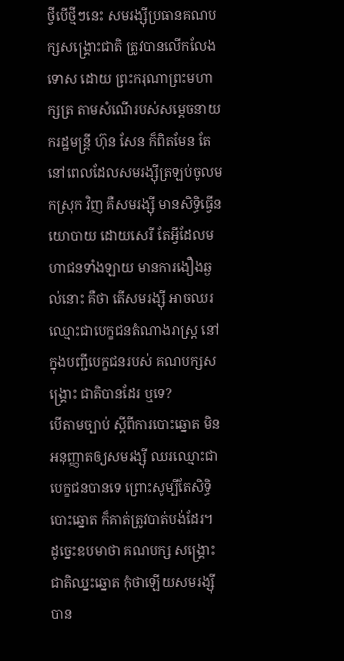ថ្វីបើថ្មីៗនេះ សមរង្ស៊ីប្រធានគណបក្សសង្រ្គោះជាតិ ត្រូវបានលើកលែងទោស ដោយ ព្រះករុណាព្រះមហាក្សត្រ តាមសំណើរបស់សម្តេចនាយករដ្ឋមន្រ្តី ហ៊ុន សែន ក៏ពិតមែន តែនៅពេលដែលសមរង្ស៊ីត្រឡប់ចូលមកស្រុក វិញ គឺសមរង្ស៊ី មានសិទ្ធិធ្វើនយោបាយ ដោយសេរី តែអ្វីដែលមហាជនទាំងឡាយ មានការងឿងឆ្ងល់នោះ គឺថា តើសមរង្ស៊ី អាចឈរឈ្មោះជាបេក្ខជនតំណាងរាស្រ្ត នៅក្នុងបញ្ជីបេក្ខជនរបស់ គណបក្សសង្រ្គោះ ជាតិបានដែរ ឬទេ?
បើតាមច្បាប់ ស្តីពីការបោះឆ្នោត មិនអនុញ្ញាតឲ្យសមរង្ស៊ី ឈរឈ្មោះជាបេក្ខជនបានទេ ព្រោះសូម្បីតែសិទ្ធិ បោះឆ្នោត ក៏គាត់ត្រូវបាត់បង់ដែរ។ ដូច្នេះឧបមាថា គណបក្ស សង្រ្គោះជាតិឈ្នះឆ្នោត កុំថាឡើយសមរង្ស៊ីបាន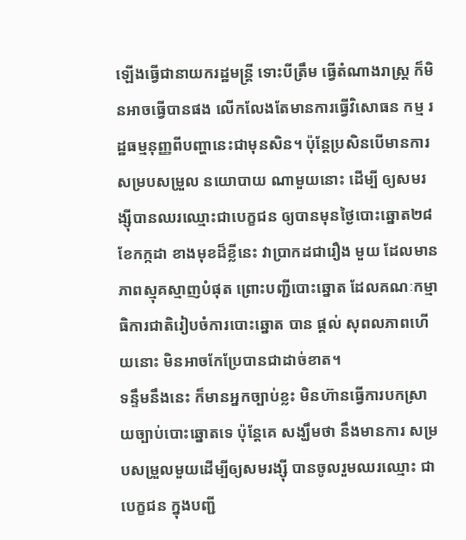ឡើងធ្វើជានាយករដ្ឋមន្រ្តី ទោះបីត្រឹម ធ្វើតំណាងរាស្រ្ត ក៏មិនអាចធ្វើបានផង លើកលែងតែមានការធ្វើវិសោធន កម្ម រដ្ឋធម្មនុញ្ញពីបញ្ហានេះជាមុនសិន។ ប៉ុន្តែប្រសិនបើមានការសម្របសម្រួល នយោបាយ ណាមួយនោះ ដើម្បី ឲ្យសមរង្ស៊ីបានឈរឈ្មោះជាបេក្ខជន ឲ្យបានមុនថ្ងៃបោះឆ្នោត២៨ ខែកក្កដា ខាងមុខដ៏ខ្លីនេះ វាប្រាកដជារឿង មួយ ដែលមានភាពស្មុគស្មាញបំផុត ព្រោះបញ្ជីបោះឆ្នោត ដែលគណៈកម្មាធិការជាតិរៀបចំការបោះឆ្នោត បាន ផ្តល់ សុពលភាពហើយនោះ មិនអាចកែប្រែបានជាដាច់ខាត។
ទន្ទឹមនឹងនេះ ក៏មានអ្នកច្បាប់ខ្លះ មិនហ៊ានធ្វើការបកស្រាយច្បាប់បោះឆ្នោតទេ ប៉ុន្តែគេ សង្ឃឹមថា នឹងមានការ សម្របសម្រួលមួយដើម្បីឲ្យសមរង្ស៊ី បានចូលរួមឈរឈ្មោះ ជាបេក្ខជន ក្នុងបញ្ជី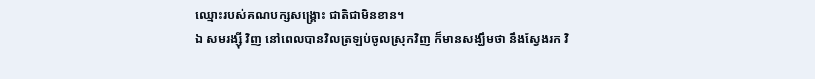ឈ្មោះរបស់គណបក្សសង្រ្គោះ ជាតិជាមិនខាន។
ឯ សមរង្ស៊ី វិញ នៅពេលបានវិលត្រឡប់ចូលស្រុកវិញ ក៏មានសង្ឃឹមថា នឹងស្វែងរក វិ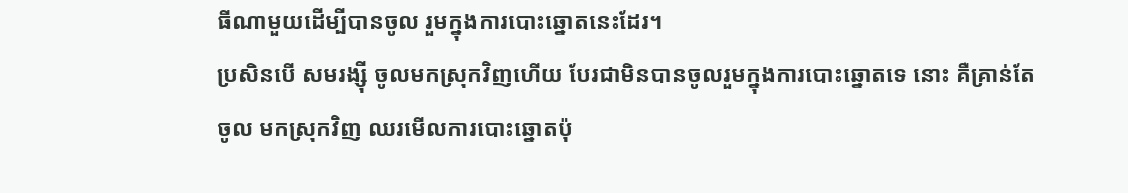ធីណាមួយដើម្បីបានចូល រួមក្នុងការបោះឆ្នោតនេះដែរ។
ប្រសិនបើ សមរង្ស៊ី ចូលមកស្រុកវិញហើយ បែរជាមិនបានចូលរួមក្នុងការបោះឆ្នោតទេ នោះ គឺគ្រាន់តែចូល មកស្រុកវិញ ឈរមើលការបោះឆ្នោតប៉ុ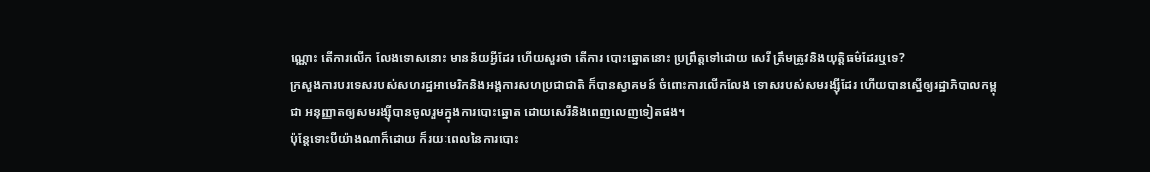ណ្ណោះ តើការលើក លែងទោសនោះ មានន័យអ្វីដែរ ហើយសួរថា តើការ បោះឆ្នោតនោះ ប្រព្រឹត្តទៅដោយ សេរី ត្រឹមត្រូវនិងយុត្តិធម៌ដែរឬទេ?
ក្រសួងការបរទេសរបស់សហរដ្ឋអាមេរិកនិងអង្គការសហប្រជាជាតិ ក៏បានស្វាគមន៍ ចំពោះការលើកលែង ទោសរបស់សមរង្ស៊ីដែរ ហើយបានស្នើឲ្យរដ្ឋាភិបាលកម្ពុជា អនុញ្ញាតឲ្យសមរង្ស៊ីបានចូលរួមក្នុងការបោះឆ្នោត ដោយសេរីនិងពេញលេញទៀតផង។
ប៉ុន្តែទោះបីយ៉ាងណាក៏ដោយ ក៏រយៈពេលនៃការបោះ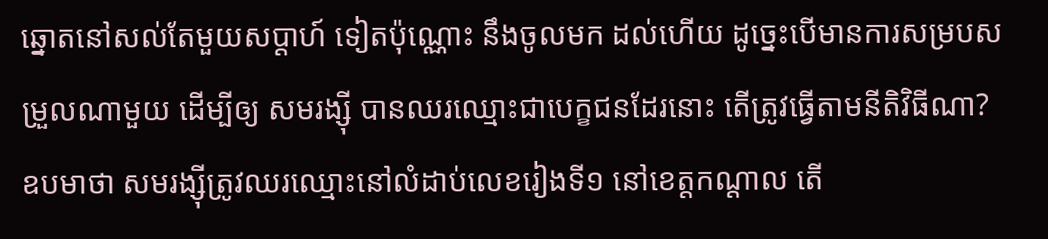ឆ្នោតនៅសល់តែមួយសប្តាហ៍ ទៀតប៉ុណ្ណោះ នឹងចូលមក ដល់ហើយ ដូច្នេះបើមានការសម្របសម្រួលណាមួយ ដើម្បីឲ្យ សមរង្ស៊ី បានឈរឈ្មោះជាបេក្ខជនដែរនោះ តើត្រូវធ្វើតាមនីតិវិធីណា? ឧបមាថា សមរង្ស៊ីត្រូវឈរឈ្មោះនៅលំដាប់លេខរៀងទី១ នៅខេត្តកណ្តាល តើ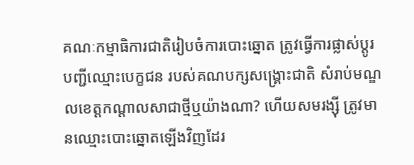គណៈកម្មាធិការជាតិរៀបចំការបោះឆ្នោត ត្រូវធ្វើការផ្លាស់ប្តូរបញ្ជីឈ្មោះបេក្ខជន របស់គណបក្សសង្រ្គោះជាតិ សំរាប់មណ្ឌលខេត្តកណ្តាលសាជាថ្មីឬយ៉ាងណា? ហើយសមរង្ស៊ី ត្រូវមានឈ្មោះបោះឆ្នោតឡើងវិញដែរ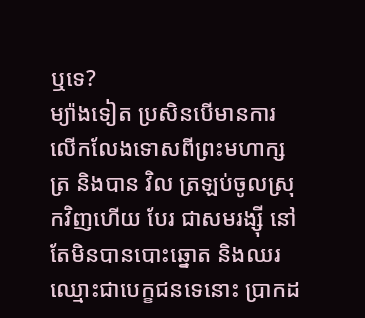ឬទេ?
ម្យ៉ាងទៀត ប្រសិនបើមានការលើកលែងទោសពីព្រះមហាក្សត្រ និងបាន វិល ត្រឡប់ចូលស្រុកវិញហើយ បែរ ជាសមរង្ស៊ី នៅតែមិនបានបោះឆ្នោត និងឈរ ឈ្មោះជាបេក្ខជនទេនោះ ប្រាកដ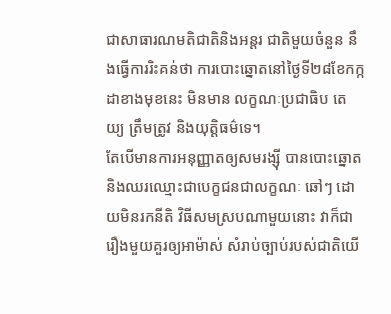ជាសាធារណមតិជាតិនិងអន្តរ ជាតិមួយចំនួន នឹងធ្វើការរិះគន់ថា ការបោះឆ្នោតនៅថ្ងៃទី២៨ខែកក្កដាខាងមុខនេះ មិនមាន លក្ខណៈប្រជាធិប តេយ្យ ត្រឹមត្រូវ និងយុត្តិធម៌ទេ។
តែបើមានការអនុញ្ញាតឲ្យសមរង្ស៊ី បានបោះឆ្នោតនិងឈរឈ្មោះជាបេក្ខជនជាលក្ខណៈ ឆៅៗ ដោយមិនរកនីតិ វិធីសមស្របណាមួយនោះ វាក៏ជារឿងមួយគួរឲ្យអាម៉ាស់ សំរាប់ច្បាប់របស់ជាតិយើ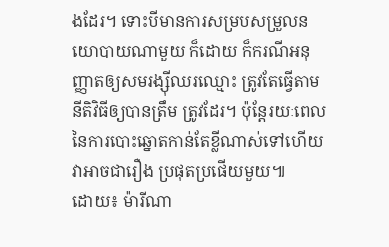ងដែរ។ ទោះបីមានការសម្របសម្រួលនយោបាយណាមួយ ក៏ដោយ ក៏ករណីអនុញ្ញាតឲ្យសមរង្ស៊ីឈរឈ្មោះ ត្រូវតែធ្វើតាមនីតិវិធីឲ្យបានត្រឹម ត្រូវដែរ។ ប៉ុន្តែរយៈពេលនៃការបោះឆ្នោតកាន់តែខ្លីណាស់ទៅហើយ វាអាចជារឿង ប្រផុតប្រផើយមួយ៕
ដោយ៖ ម៉ារីណា